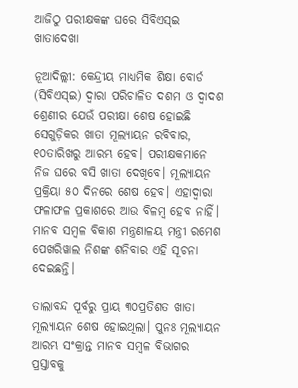ଆଜିଠୁ ପରୀକ୍ଷକଙ୍କ ଘରେ ସିବିଏସ୍ଇ ଖାତାଦେଖା

ନୂଆଦିଲ୍ଲୀ: କେନ୍ଦ୍ରୀୟ ମାଧ୍ୟମିକ ଶିକ୍ଷା ବୋର୍ଡ (ସିବିଏସ୍‌ଇ) ଦ୍ବାରା ପରିଚାଳିତ ଦଶମ ଓ ଦ୍ୱାଦଶ ଶ୍ରେଣୀର ଯେଉଁ ପରୀକ୍ଷା ଶେଷ ହୋଇଛି ସେଗୁଡ଼ିକର ଖାତା ମୂଲ୍ୟାୟନ ରବିବାର, ୧୦ତାରିଖରୁ ଆରମ୍ଭ ହେବ। ପରୀକ୍ଷକମାନେ ନିଜ ଘରେ ବସି ଖାତା ଦେଖିବେ। ମୂଲ୍ୟାୟନ ପ୍ରକ୍ରିୟା ୫୦ ଦିନରେ ଶେଷ ହେବ। ଏହାଦ୍ବାରା ଫଳାଫଳ ପ୍ରକାଶରେ ଆଉ ବିଳମ୍ବ ହେବ ନାହିଁ। ମାନବ ସମ୍ବଳ ବିକାଶ ମନ୍ତ୍ରଣାଳୟ ମନ୍ତ୍ରୀ ରମେଶ ପେଖରିୱାଲ ନିଶଙ୍କ ଶନିବାର ଏହି ସୂଚନା ଦେଇଛନ୍ତି।

ତାଲାବନ୍ଦ ପୂର୍ବରୁ ପ୍ରାୟ ୩୦ପ୍ରତିଶତ ଖାତା ମୂଲ୍ୟାୟନ ଶେଷ ହୋଇଥିଲା। ପୁନଃ ମୂଲ୍ୟାୟନ ଆରମ୍ଭ ସଂକ୍ରାନ୍ତ ମାନବ ସମ୍ବଳ ବିଭାଗର ପ୍ରସ୍ତାବକୁ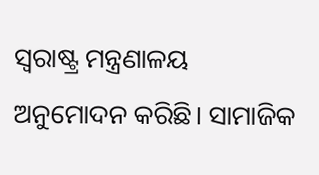ସ୍ବରାଷ୍ଟ୍ର ମନ୍ତ୍ରଣାଳୟ ଅନୁମୋଦନ କରିଛି। ସାମାଜିକ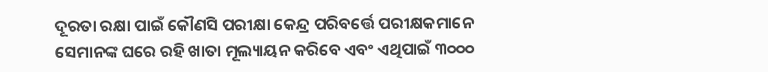ଦୂରତା ରକ୍ଷା ପାଇଁ କୌଣସି ପରୀକ୍ଷା କେନ୍ଦ୍ର ପରିବର୍ତ୍ତେ ପରୀକ୍ଷକମାନେ ସେମାନଙ୍କ ଘରେ ରହି ଖାତା ମୂଲ୍ୟାୟନ କରିବେ ଏବଂ ଏଥିପାଇଁ ୩୦୦୦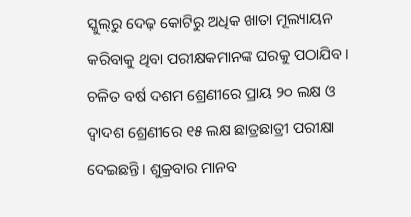ସ୍କୁଲ୍‌ରୁ ଦେଢ଼ କୋଟିରୁ ଅଧିକ ଖାତା ମୂଲ୍ୟାୟନ କରିବାକୁ ଥିବା ପରୀକ୍ଷକମାନଙ୍କ ଘରକୁ ପଠାଯିବ। ଚଳିତ ବର୍ଷ ଦଶମ ଶ୍ରେଣୀରେ ପ୍ରାୟ ୨୦ ଲକ୍ଷ ଓ ଦ୍ୱାଦଶ ଶ୍ରେଣୀରେ ୧୫ ଲକ୍ଷ ଛାତ୍ରଛାତ୍ରୀ ପରୀକ୍ଷା ଦେଇଛନ୍ତି। ଶୁକ୍ରବାର ମାନବ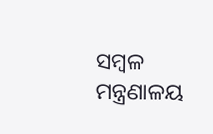ସମ୍ବଳ ମନ୍ତ୍ରଣାଳୟ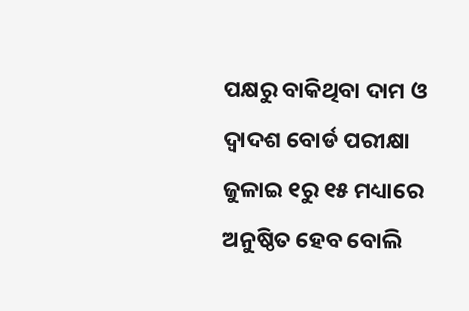ପକ୍ଷରୁ ବାକିଥିବା ଦାମ ଓ ଦ୍ବାଦଶ ବୋର୍ଡ ପରୀକ୍ଷା ଜୁଳାଇ ୧ରୁ ୧୫ ମଧ୍ୟାରେ ଅନୁଷ୍ଠିତ ହେବ ବୋଲି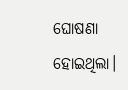ଘୋଷଣା ହୋଇଥିଲା।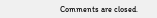Comments are closed.